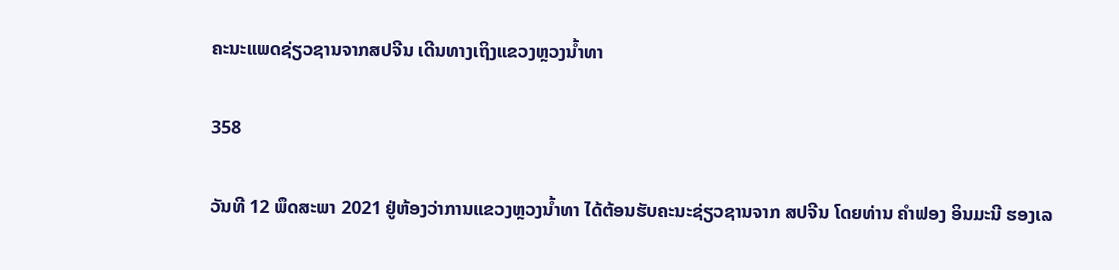ຄະນະແພດຊ່ຽວຊານຈາກສປຈີນ ເດີນທາງເຖິງແຂວງຫຼວງນ້ຳທາ

358

ວັນທີ 12 ພຶດສະພາ 2021 ຢູ່ຫ້ອງວ່າການແຂວງຫຼວງນ້ຳທາ ໄດ້ຕ້ອນຮັບຄະນະຊ່ຽວຊານຈາກ ສປຈີນ ໂດຍທ່ານ ຄຳຟອງ ອິນມະນີ ຮອງເລ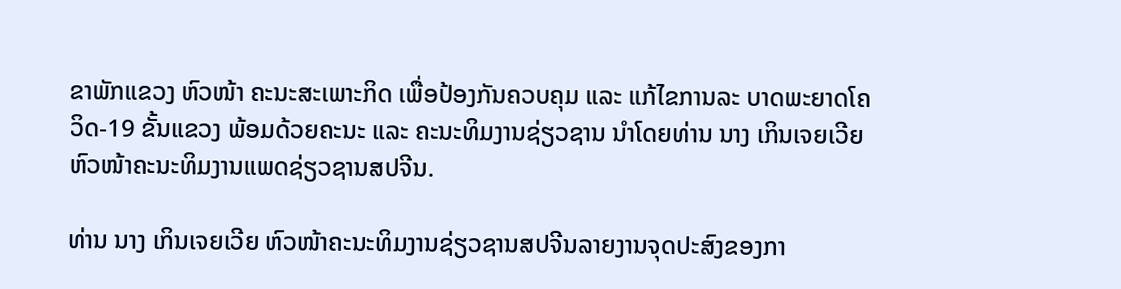ຂາພັກແຂວງ ຫົວໜ້າ ຄະນະສະເພາະກິດ ເພື່ອປ້ອງກັນຄວບຄຸມ ແລະ ແກ້ໄຂການລະ ບາດພະຍາດໂຄວິດ-19 ຂັ້ນແຂວງ ພ້ອມດ້ວຍຄະນະ ແລະ ຄະນະທິມງານຊ່ຽວຊານ ນຳໂດຍທ່ານ ນາງ ເກິນເຈຍເວີຍ ຫົວໜ້າຄະນະທິມງານແພດຊ່ຽວຊານສປຈີນ.

ທ່ານ ນາງ ເກິນເຈຍເວີຍ ຫົວໜ້າຄະນະທິມງານຊ່ຽວຊານສປຈີນລາຍງານຈຸດປະສົງຂອງກາ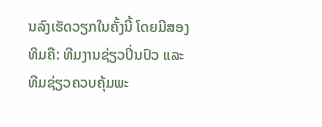ນລົງເຮັດວຽກໃນຄັ້ງນີ້ ໂດຍມີສອງທິມຄື: ທີມງານຊ່ຽວປິ່ນປົວ ແລະ ທີມຊ່ຽວຄວບຄຸ້ມພະ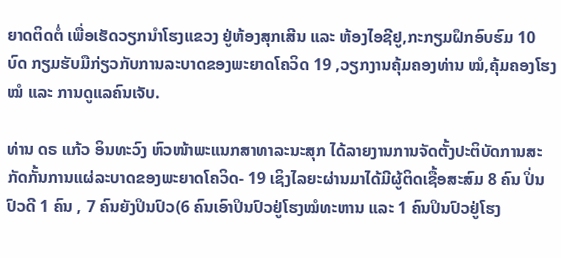ຍາດຕິດຕໍ່ ເພື່ອເຮັດວຽກນຳໂຮງແຂວງ ຢູ່ຫ້ອງສຸກເສີນ ແລະ ຫ້ອງໄອຊີຢູ,ກະກຽມຝຶກອົບຮົມ 10 ບົດ ກຽມຮັບມືກ່ຽວກັບການລະບາດຂອງພະຍາດໂຄວິດ 19 ,ວຽກງານຄຸ້ມຄອງທ່ານ ໝໍ,ຄຸ້ມຄອງໂຮງໝໍ ແລະ ການດູແລຄົນເຈັບ.

ທ່ານ ດຣ ແກ້ວ ອິນທະວົງ ຫົວໜ້າພະແນກສາທາລະນະສຸກ ໄດ້ລາຍງານການຈັດຕັ້ງປະຕິບັດການສະກັດກັ້ນການແຜ່ລະບາດຂອງພະຍາດໂຄວິດ- 19 ເຊິງໄລຍະຜ່ານມາໄດ້ມີຜູ້ຕິດເຊື້ອສະສົມ 8 ຄົນ ປິ່ນປົວດີ 1 ຄົນ , 7 ຄົນຍັງປິນປົວ(6 ຄົນເອົາປິນປົວຢູ່ໂຮງໝໍທະຫານ ແລະ 1 ຄົນປິນປົວຢູ່ໂຮງ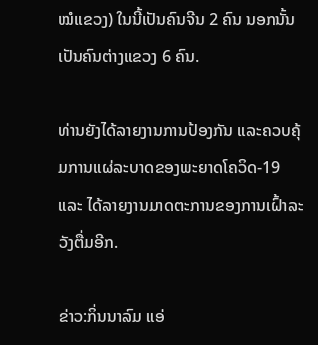ໝໍແຂວງ) ໃນນີ້ເປັນຄົນຈີນ 2 ຄົນ ນອກນັ້ນເປັນຄົນຕ່າງແຂວງ 6 ຄົນ.

ທ່ານຍັງໄດ້ລາຍງານການປ້ອງກັນ ແລະຄວບຄຸ້ມການແຜ່ລະບາດຂອງພະຍາດໂຄວິດ-19 ແລະ ໄດ້ລາຍງານມາດຕະການຂອງການເຝົ້າລະວັງຕື່ມອີກ.

ຂ່າວ:ກິ່ນນາລົມ ແອ່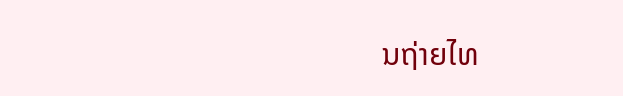ນຖ່າຍໄທ